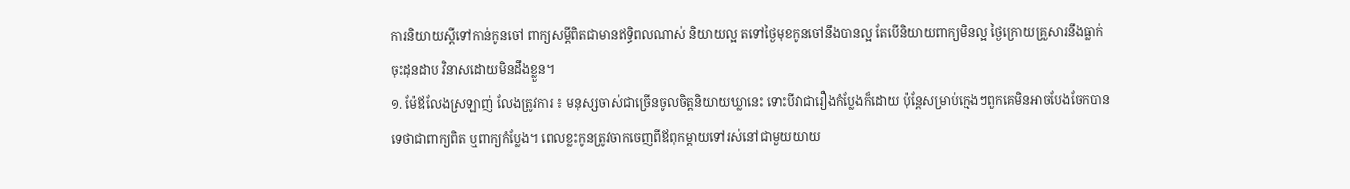ការនិយាយស្ដីទៅកាន់កូនចៅ ពាក្យសម្ដីពិតជាមានឥទ្ធិពលណាស់ និយាយល្អ តទៅថ្ងៃមុខកូនចៅនឹងបានល្អ តែបើនិយាយពាក្យមិនល្អ ថ្ងៃក្រោយគ្រួសារនឹងធ្លាក់ចុះដុនដាប វិនាសដោយមិនដឹងខ្លួន។
១. ម៉ែឪលែងស្រឡាញ់ លែងត្រូវការ ៖ មនុស្សចាស់ជាច្រើនចូលចិត្តនិយាយឃ្លានេះ ទោះបីវាជារឿងកំប្លែងក៏ដោយ ប៉ុន្តែសម្រាប់ក្មេងៗពួកគេមិនអាចបែងចែកបានទេថាជាពាក្យពិត ឬពាក្យកំប្លែង។ ពេលខ្លះកូនត្រូវចាកចេញពីឪពុកម្តាយទៅរស់នៅជាមួយយាយ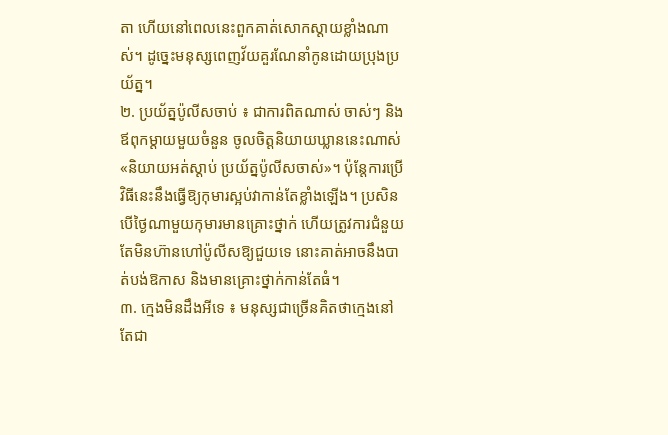តា ហើយនៅពេលនេះពួកគាត់សោកស្តាយខ្លាំងណាស់។ ដូច្នេះមនុស្សពេញវ័យគួរណែនាំកូនដោយប្រុងប្រយ័ត្ន។
២. ប្រយ័ត្នប៉ូលីសចាប់ ៖ ជាការពិតណាស់ ចាស់ៗ និងឪពុកម្ដាយមួយចំនួន ចូលចិត្តនិយាយឃ្លាននេះណាស់ «និយាយអត់ស្ដាប់ ប្រយ័ត្នប៉ូលីសចាស់»។ ប៉ុន្តែការប្រើវិធីនេះនឹងធ្វើឱ្យកុមារស្អប់វាកាន់តែខ្លាំងឡើង។ ប្រសិនបើថ្ងៃណាមួយកុមារមានគ្រោះថ្នាក់ ហើយត្រូវការជំនួយ តែមិនហ៊ានហៅប៉ូលីសឱ្យជួយទេ នោះគាត់អាចនឹងបាត់បង់ឱកាស និងមានគ្រោះថ្នាក់កាន់តែធំ។
៣. ក្មេងមិនដឹងអីទេ ៖ មនុស្សជាច្រើនគិតថាក្មេងនៅតែជា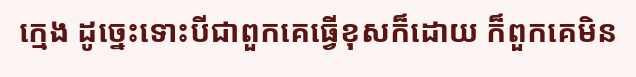ក្មេង ដូច្នេះទោះបីជាពួកគេធ្វើខុសក៏ដោយ ក៏ពួកគេមិន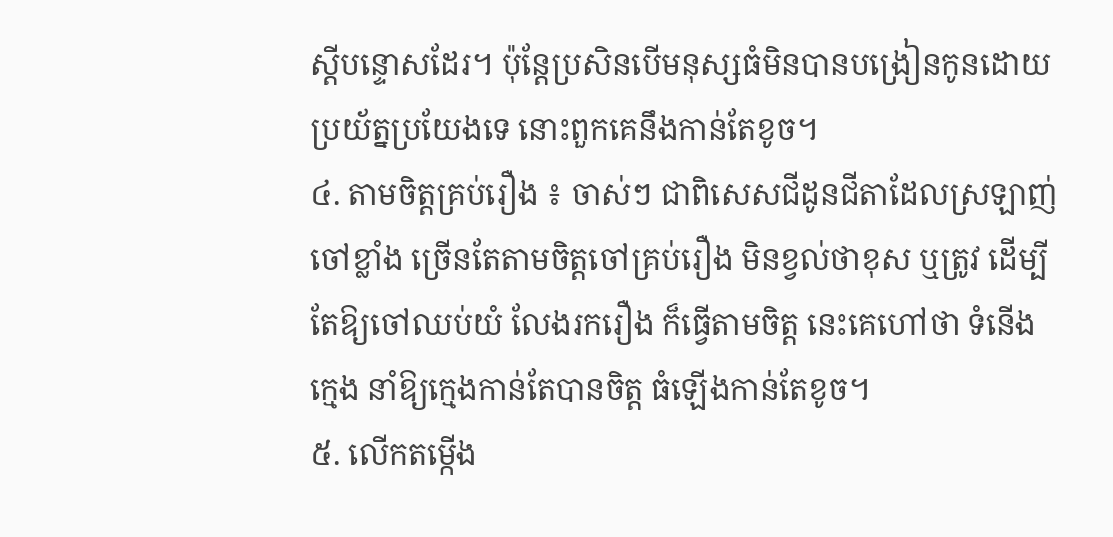ស្តីបន្ទោសដែរ។ ប៉ុន្តែប្រសិនបើមនុស្សធំមិនបានបង្រៀនកូនដោយប្រយ័ត្នប្រយែងទេ នោះពួកគេនឹងកាន់តែខូច។
៤. តាមចិត្តគ្រប់រឿង ៖ ចាស់ៗ ជាពិសេសជីដូនជីតាដែលស្រឡាញ់ចៅខ្លាំង ច្រើនតែតាមចិត្តចៅគ្រប់រឿង មិនខ្វល់ថាខុស ឬត្រូវ ដើម្បីតែឱ្យចៅឈប់យំ លែងរករឿង ក៏ធ្វើតាមចិត្ត នេះគេហៅថា ទំនើងក្មេង នាំឱ្យក្មេងកាន់តែបានចិត្ត ធំឡើងកាន់តែខូច។
៥. លើកតម្កើង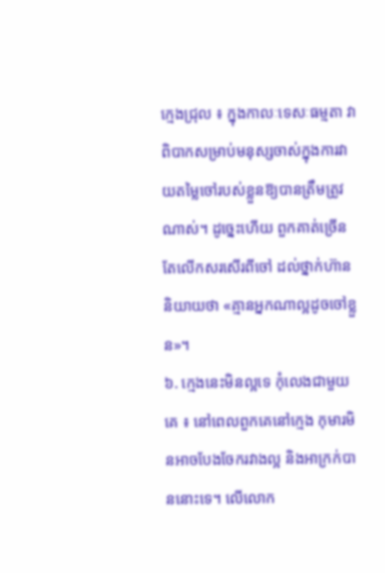ក្មេងជ្រុល ៖ ក្នុងកាលៈទេសៈធម្មតា វាពិបាកសម្រាប់មនុស្សចាស់ក្នុងការវាយតម្លៃចៅរបស់ខ្លួនឱ្យបានត្រឹមត្រូវណាស់។ ដូច្នេះហើយ ពួកគាត់ច្រើនតែលើកសរសើរពីចៅ ដល់ថ្នាក់ហ៊ាននិយាយថា «គ្មានអ្នកណាល្អដូចចៅខ្លួន»។
៦. ក្មេងនេះមិនល្អទេ កុំលេងជាមួយគេ ៖ នៅពេលពួកគេនៅក្មេង កុមារមិនអាចបែងចែករវាងល្អ និងអាក្រក់បាននោះទេ។ លើលោក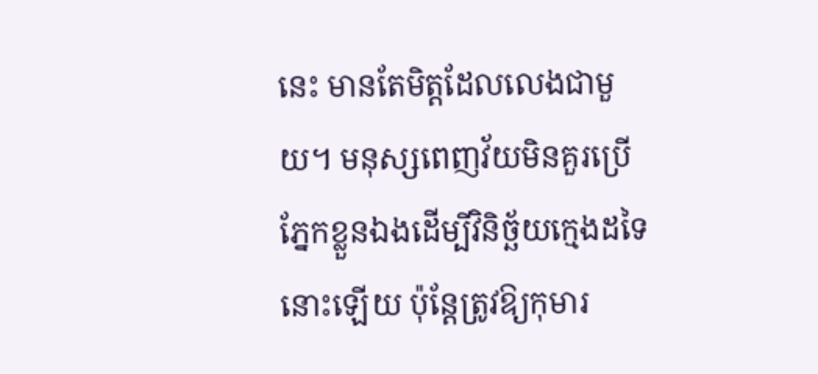នេះ មានតែមិត្តដែលលេងជាមួយ។ មនុស្សពេញវ័យមិនគួរប្រើភ្នែកខ្លួនឯងដើម្បីវិនិច្ឆ័យក្មេងដទៃនោះឡើយ ប៉ុន្តែត្រូវឱ្យកុមារ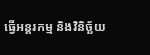ធ្វើអន្តរកម្ម និងវិនិច្ឆ័យ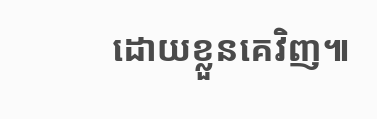ដោយខ្លួនគេវិញ៕